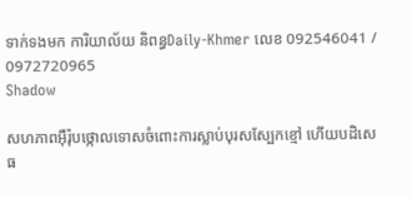ទាក់ទងមក ការិយាល័យ និពន្ធDaily-Khmer លេខ 092546041 / 0972720965
Shadow

សហភាពអ៊ឺរ៉ុបថ្កោលទោសចំពោះការស្លាប់បុរសស្បែកខ្មៅ ហើយបដិសេធ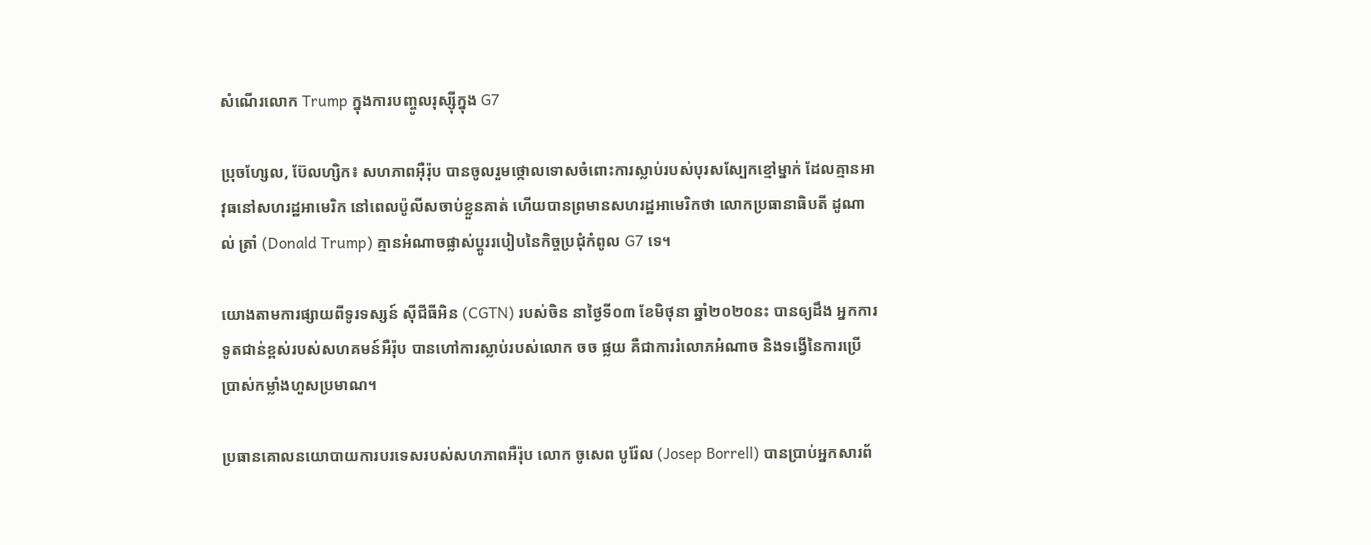សំណើរលោក Trump ក្នុងការបញ្ចូលរុស្ស៊ីក្នុង G7

ប្រុចហ្សែល, ប៊ែលហ្សិក៖ សហភាពអ៊ឺរ៉ុប បានចូលរួមថ្កោលទោសចំពោះការស្លាប់របស់បុរសស្បែកខ្មៅម្នាក់ ដែលគ្មានអាវុធនៅសហរដ្ឋអាមេរិក នៅពេលប៉ូលីសចាប់ខ្លួនគាត់ ហើយបានព្រមានសហរដ្ឋអាមេរិកថា លោកប្រធានាធិបតី ដូណាល់ ត្រាំ (Donald Trump) គ្មានអំណាចផ្លាស់ប្តូររបៀបនៃកិច្ចប្រជុំកំពូល G7 ទេ។

យោងតាមការផ្សាយពីទូរទស្សន៍ ស៊ីជីធីអិន (CGTN) របស់ចិន នាថ្ងៃទី០៣ ខែមិថុនា ឆ្នាំ២០២០នះ បានឲ្យដឹង អ្នកការទូតជាន់ខ្ពស់របស់សហគមន៍អឺរ៉ុប បានហៅការស្លាប់របស់លោក ចច ផ្លយ គឺជាការរំលោភអំណាច និងទង្វើនៃការប្រើប្រាស់កម្លាំងហួសប្រមាណ។

ប្រធានគោលនយោបាយការបរទេសរបស់សហភាពអឺរ៉ុប លោក ចូសេព បូរ៉ែល (Josep Borrell) បានប្រាប់អ្នកសារព័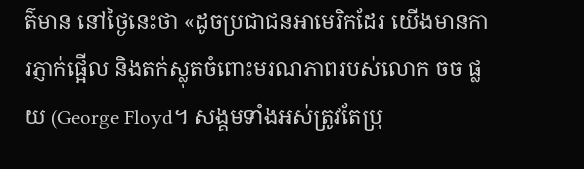ត៌មាន នៅថ្ងៃនេះថា «ដូចប្រជាជនអាមេរិកដែរ យើងមានការភ្ញាក់ផ្អើល និងតក់ស្លុតចំពោះមរណភាពរបស់លោក ចច ផ្លយ (George Floyd។ សង្គមទាំងអស់ត្រូវតែប្រុ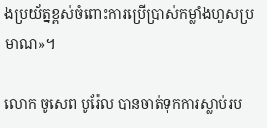ងប្រយ័ត្នខ្ពស់ចំពោះការប្រើប្រាស់កម្លាំងហួសប្រមាណ»។

លោក ចូសេព បូរ៉ែល បានចាត់ទុកការស្លាប់រប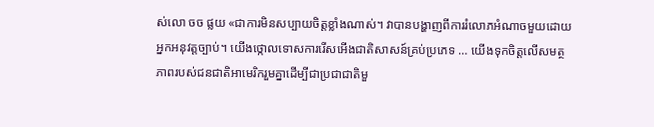ស់លោ ចច ផ្លយ «ជាការមិនសប្បាយចិត្តខ្លាំងណាស់។ វាបានបង្ហាញពីការរំលោភអំណាចមួយដោយអ្នកអនុវត្តច្បាប់។ យើងថ្កោលទោសការរើសអើងជាតិសាសន៍គ្រប់ប្រភេទ … យើងទុកចិត្តលើសមត្ថភាពរបស់ជនជាតិអាមេរិករួមគ្នាដើម្បីជាប្រជាជាតិមួ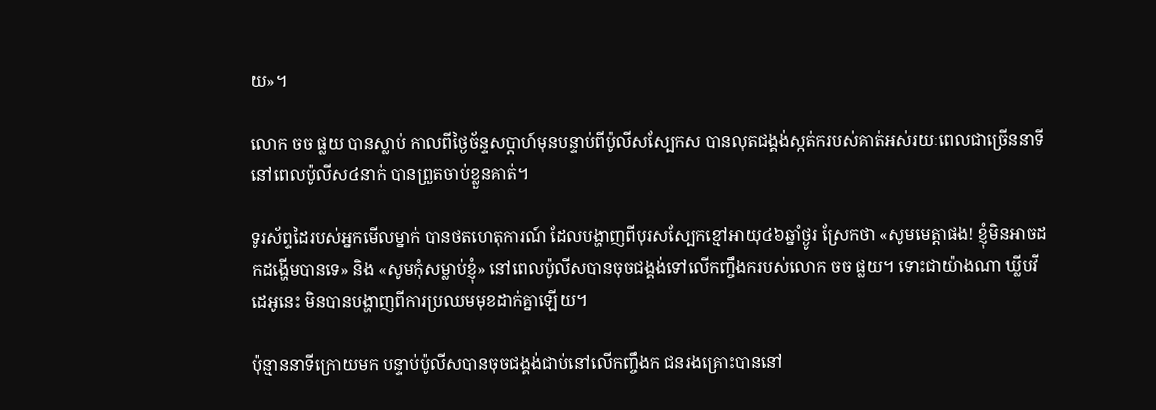យ»។

លោក ចច ផ្លយ បានស្លាប់ កាលពីថ្ងៃច័ន្ទសប្តាហ៍មុនបន្ទាប់ពីប៉ូលីសស្បែកស បានលុតជង្គង់ស្កត់ករបស់គាត់អស់រយៈពេលជាច្រើននាទី នៅពេលប៉ូលីស៤នាក់ បានព្រួតចាប់ខ្លួនគាត់។

ទូរស័ព្ទដៃរបស់អ្នកមើលម្នាក់ បានថតហេតុការណ៍ ដែលបង្ហាញពីបុរសស្បែកខ្មៅអាយុ៤៦ឆ្នាំថ្ងូរ ស្រែកថា «សូមមេត្តាផង! ខ្ញុំមិនអាចដកដង្ហើមបានទេ» និង «សូមកុំសម្លាប់ខ្ញុំ» នៅពេលប៉ូលីសបានចុចជង្គង់ទៅលើកញ្ចឹងករបស់លោក ចច ផ្លយ។ ទោះជាយ៉ាងណា ឃ្លីបវីដេអូនេះ មិនបានបង្ហាញពីការប្រឈមមុខដាក់គ្នាឡើយ។

ប៉ុន្មាននាទីក្រោយមក បន្ទាប់ប៉ូលីសបានចុចជង្គង់ជាប់នៅលើកញ្ចឹងក ជនរងគ្រោះបាននៅ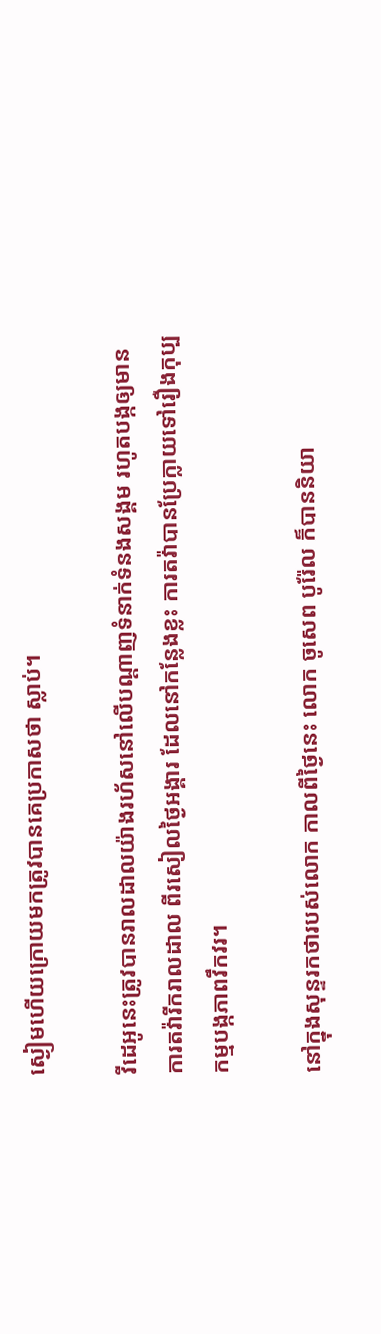ស្ងៀមហើយក្រោយមកត្រូវបានគេប្រកាសថា ស្លាប់។

វីដេអូនេះត្រូវបានរាលដាលយ៉ាងរហ័សនៅលើបណ្តាញទំនាក់ទំនងសង្គម រហូតបង្កឲ្យមានការតវ៉ារីករាលដាល ពីរសៀលថ្ងៃអង្គារ ដែលនៅកន្លែងខ្លះ ការតវ៉ាបានប្រែក្លាយទៅរឿងកុប្បកម្មបង្កភាពវឹកវរ។

នៅក្នុងសុន្ទរកថារបស់លោក កាលពីថ្ងៃនេះ លោក ចូសេព បូរ៉ែល ក៏បាននិយា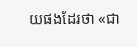យផងដែរថា «ជា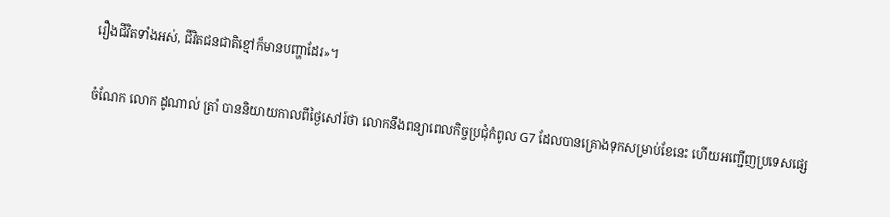រឿងជីវិតទាំងអស់, ជីវិតជនជាតិខ្មៅក៏មានបញ្ហាដែរ»។

ចំណែក លោក ដូណាល់ ត្រាំ បាននិយាយកាលពីថ្ងៃសៅរ៍ថា លោកនឹងពន្យាពេលកិច្ចប្រជុំកំពូល G7 ដែលបានគ្រោងទុកសម្រាប់ខែនេះ ហើយអញ្ជើញប្រទេសផ្សេ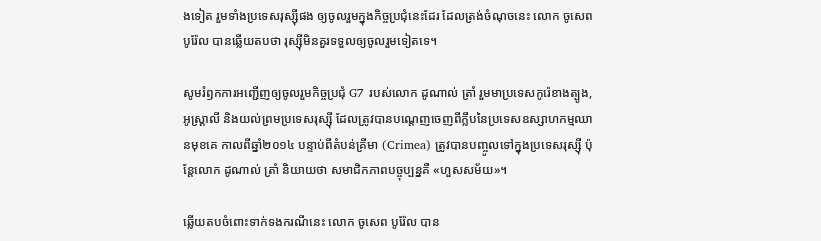ងទៀត រួមទាំងប្រទេសរុស្ស៊ីផង ឲ្យចូលរួមក្នុងកិច្ចប្រជុំនេះដែរ ដែលត្រង់ចំណុចនេះ លោក ចូសេព បូរ៉ែល បានឆ្លើយតបថា រុស្ស៊ីមិនគួរទទួលឲ្យចូលរួមទៀតទេ។

សូមរំឭកការអញ្ជើញឲ្យចូលរួមកិច្ចប្រជុំ G7 របស់លោក ដូណាល់ ត្រាំ រួមមាប្រទេសកូរ៉េខាងត្បូង, អូស្រ្តាលី និងយល់ព្រមប្រទេសរុស្ស៊ី ដែលត្រូវបានបណ្តេញចេញពីក្លឹបនៃប្រទេសឧស្សាហកម្មឈានមុខគេ កាលពីឆ្នាំ២០១៤ បន្ទាប់ពីតំបន់គ្រីមា (Crimea) ត្រូវបានបញ្ចូលទៅក្នុងប្រទេសរុស្ស៊ី ប៉ុន្តែលោក ដូណាល់ ត្រាំ និយាយថា សមាជិកភាពបច្ចុប្បន្នគឺ «ហួសសម័យ»។

ឆ្លើយតបចំពោះទាក់ទងករណីនេះ លោក ចូសេព បូរ៉ែល បាន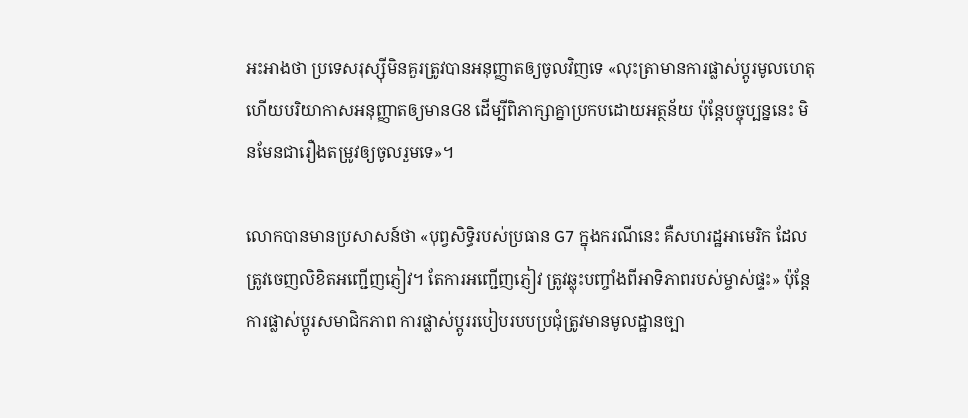អះអាងថា ប្រទេសរុស្ស៊ីមិនគួរត្រូវបានអនុញ្ញាតឲ្យចូលវិញទេ «លុះត្រាមានការផ្លាស់ប្តូរមូលហេតុ ហើយបរិយាកាសអនុញ្ញាតឲ្យមានG8 ដើម្បីពិភាក្សាគ្នាប្រកបដោយអត្ថន័យ ប៉ុន្តែបច្ចុប្បន្ននេះ មិនមែនជារឿងតម្រូវឲ្យចូលរួមទេ»។

លោកបានមានប្រសាសន៍ថា «បុព្វសិទ្ធិរបស់ប្រធាន G7 ក្នុងករណីនេះ គឺសហរដ្ឋអាមេរិក ដែលត្រូវចេញលិខិតអញ្ជើញភ្ញៀវ។ តែការអញ្ជើញភ្ញៀវ ត្រូវឆ្លុះបញ្ចាំងពីអាទិភាពរបស់ម្ចាស់ផ្ទះ» ប៉ុន្តែការផ្លាស់ប្តូរសមាជិកភាព ការផ្លាស់ប្តូររបៀបរបបប្រជុំត្រូវមានមូលដ្ឋានច្បា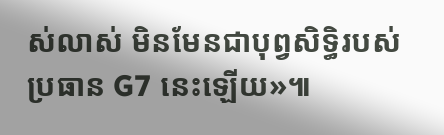ស់លាស់ មិនមែនជាបុព្វសិទ្ធិរបស់ប្រធាន G7 នេះឡើយ»៕